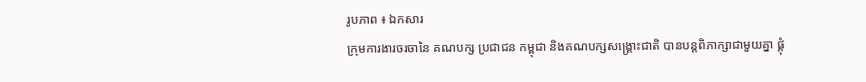រូបភាព ៖ ឯកសារ
ក្រុមការងារចរចានៃ គណបក្ស ប្រជាជន កម្ពុជា និងគណបក្សសង្គ្រោះជាតិ បានបន្តពិភាក្សាជាមួយគ្នា ផ្គុំ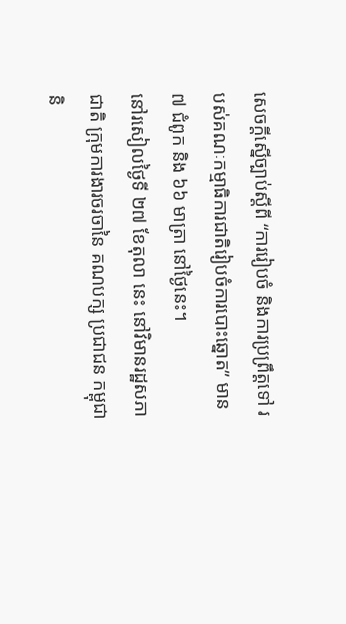សេចក្តីស្នើច្បាប់ស្តីពី “ការរៀបចំ និងការប្រព្រឹត្តទៅ របស់គណៈកម្មាធិការជាតិរៀបចំការបោះឆ្នោត” មាន ៧ ជំពូក និង ៦៦ មាត្រា នៅថ្ងៃនេះ។
នៅរសៀលថ្ងៃទី ២៧ ខែតុលា នេះ នៅវិមានរដ្ឋសភាជាតិ ក្រុមការងារចរចានៃ គណបក្ស ប្រជាជន កម្ពុជានិ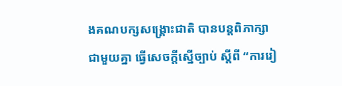ងគណបក្សសង្គ្រោះជាតិ បានបន្តពិភាក្សាជាមួយគ្នា ធ្វើសេចក្តីស្នើច្បាប់ ស្តីពី “ការរៀ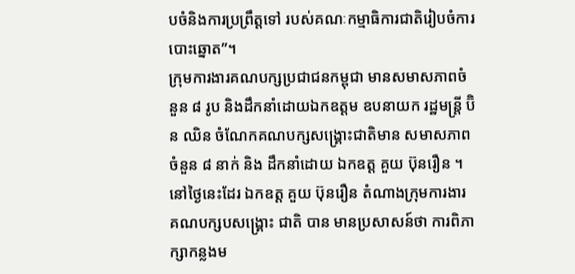បចំនិងការប្រព្រឹត្តទៅ របស់គណៈកម្មាធិការជាតិរៀបចំការបោះឆ្នោត”។
ក្រុមការងារគណបក្សប្រជាជនកម្ពុជា មានសមាសភាពចំនួន ៨ រូប និងដឹកនាំដោយឯកឧត្តម ឧបនាយក រដ្ឋមន្ត្រី ប៊ិន ឈិន ចំណែកគណបក្សសង្គ្រោះជាតិមាន សមាសភាពចំនួន ៨ នាក់ និង ដឹកនាំដោយ ឯកឧត្ត គួយ ប៊ុនរឿន ។
នៅថ្ងៃនេះដែរ ឯកឧត្ត គួយ ប៊ុនរឿន តំណាងក្រុមការងារ គណបក្សបសង្គ្រោះ ជាតិ បាន មានប្រសាសន៍ថា ការពិភាក្សាកន្លងម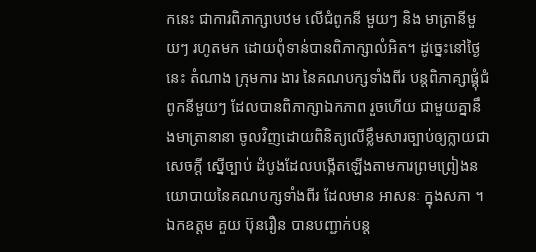កនេះ ជាការពិភាក្សាបឋម លើជំពូកនី មួយៗ និង មាត្រានីមួយៗ រហូតមក ដោយពុំទាន់បានពិភាក្សាលំអិត។ ដូច្នេះនៅថ្ងៃនេះ តំណាង ក្រុមការ ងារ នៃគណបក្សទាំងពីរ បន្តពិភាគ្សាផ្គុំជំពូកនីមួយៗ ដែលបានពិភាក្សាឯកភាព រួចហើយ ជាមួយគ្នានឹងមាត្រានានា ចូលវិញដោយពិនិត្យលើខ្លឹមសារច្បាប់ឲ្យក្លាយជាសេចក្តី ស្នើច្បាប់ ដំបូងដែលបង្កើតឡើងតាមការព្រមព្រៀងនយោបាយនៃគណបក្សទាំងពីរ ដែលមាន អាសនៈ ក្នុងសភា ។
ឯកឧត្តម គួយ ប៊ុនរឿន បានបញ្ជាក់បន្ត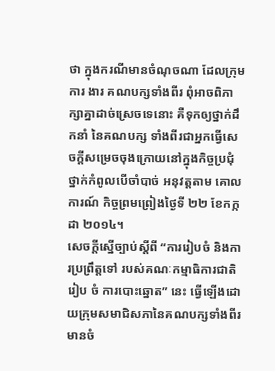ថា ក្នុងករណីមានចំណុចណា ដែលក្រុម ការ ងារ គណបក្សទាំងពីរ ពុំអាចពិភាក្សាគ្នាដាច់ស្រេចទេនោះ គឺទុកឲ្យថ្នាក់ដឹកនាំ នៃគណបក្ស ទាំងពីរជាអ្នកធ្វើសេចក្តីសម្រេចចុងក្រោយនៅក្នុងកិច្ចប្រជុំថ្នាក់កំពូលបើចាំបាច់ អនុវត្តតាម គោល ការណ៍ កិច្ចព្រមព្រៀងថ្ងៃទី ២២ ខែកក្កដា ២០១៤។
សេចក្តីស្នើច្បាប់ស្តីពី “ការរៀបចំ និងការប្រព្រឹត្តទៅ របស់គណៈកម្មាធិការជាតិរៀប ចំ ការបោះឆ្នោត” នេះ ធ្វើឡើងដោយក្រុមសមាជិសភានៃគណបក្សទាំងពីរមានចំ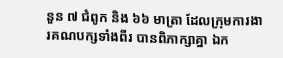នួន ៧ ជំពូក និង ៦៦ មាត្រា ដែលក្រុមការងារគណបក្សទាំងពីរ បានពិភាក្សាគ្នា ឯក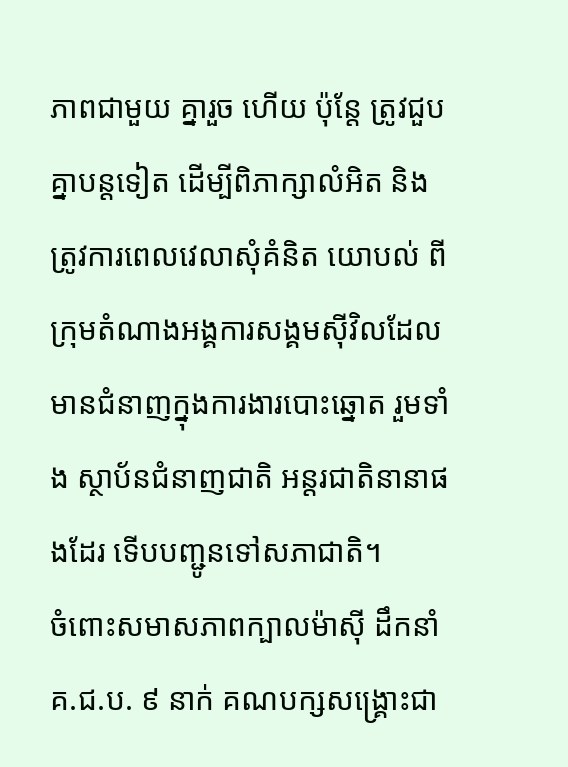ភាពជាមួយ គ្នារួច ហើយ ប៉ុន្តែ ត្រូវជួបគ្នាបន្តទៀត ដើម្បីពិភាក្សាលំអិត និងត្រូវការពេលវេលាសុំគំនិត យោបល់ ពីក្រុមតំណាងអង្គការសង្គមស៊ីវិលដែលមានជំនាញក្នុងការងារបោះឆ្នោត រួមទាំង ស្ថាប័នជំនាញជាតិ អន្តរជាតិនានាផងដែរ ទើបបញ្ជូនទៅសភាជាតិ។
ចំពោះសមាសភាពក្បាលម៉ាស៊ី ដឹកនាំ គ.ជ.ប. ៩ នាក់ គណបក្សសង្គ្រោះជា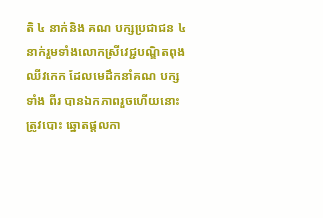តិ ៤ នាក់និង គណ បក្សប្រជាជន ៤នាក់រួមទាំងលោកស្រីវេជ្ជបណ្ឌិតពុង ឈីវកេក ដែលមេដឹកនាំគណ បក្ស ទាំង ពីរ បានឯកភាពរួចហើយនោះត្រូវបោះ ឆ្នោតផ្តលកា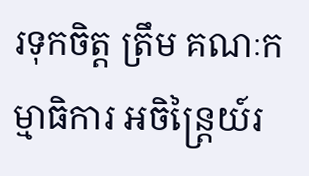រទុកចិត្ត ត្រឹម គណៈកម្មាធិការ អចិន្ត្រៃយ៍រ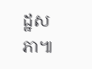ដ្ឋសភា៕